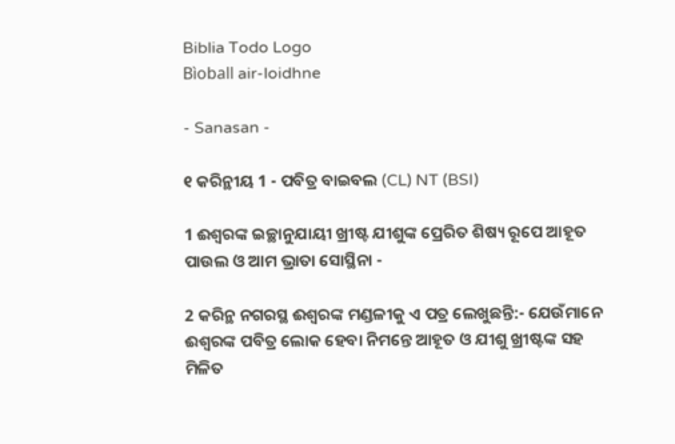Biblia Todo Logo
Bìoball air-loidhne

- Sanasan -

୧ କରିନ୍ଥୀୟ 1 - ପବିତ୍ର ବାଇବଲ (CL) NT (BSI)

1 ଈଶ୍ୱରଙ୍କ ଇଚ୍ଛାନୁଯାୟୀ ଖ୍ରୀଷ୍ଟ ଯୀଶୁଙ୍କ ପ୍ରେରିତ ଶିଷ୍ୟ ରୂପେ ଆହୂତ ପାଉଲ ଓ ଆମ ଭ୍ରାତା ସୋସ୍ଥିନା -

2 କରିନ୍ଥ ନଗରସ୍ଥ ଈଶ୍ୱରଙ୍କ ମଣ୍ଡଳୀକୁ ଏ ପତ୍ର ଲେଖୁଛନ୍ତି:- ଯେଉଁମାନେ ଈଶ୍ୱରଙ୍କ ପବିତ୍ର ଲୋକ ହେବା ନିମନ୍ତେ ଆହୂତ ଓ ଯୀଶୁ ଖ୍ରୀଷ୍ଟଙ୍କ ସହ ମିଳିତ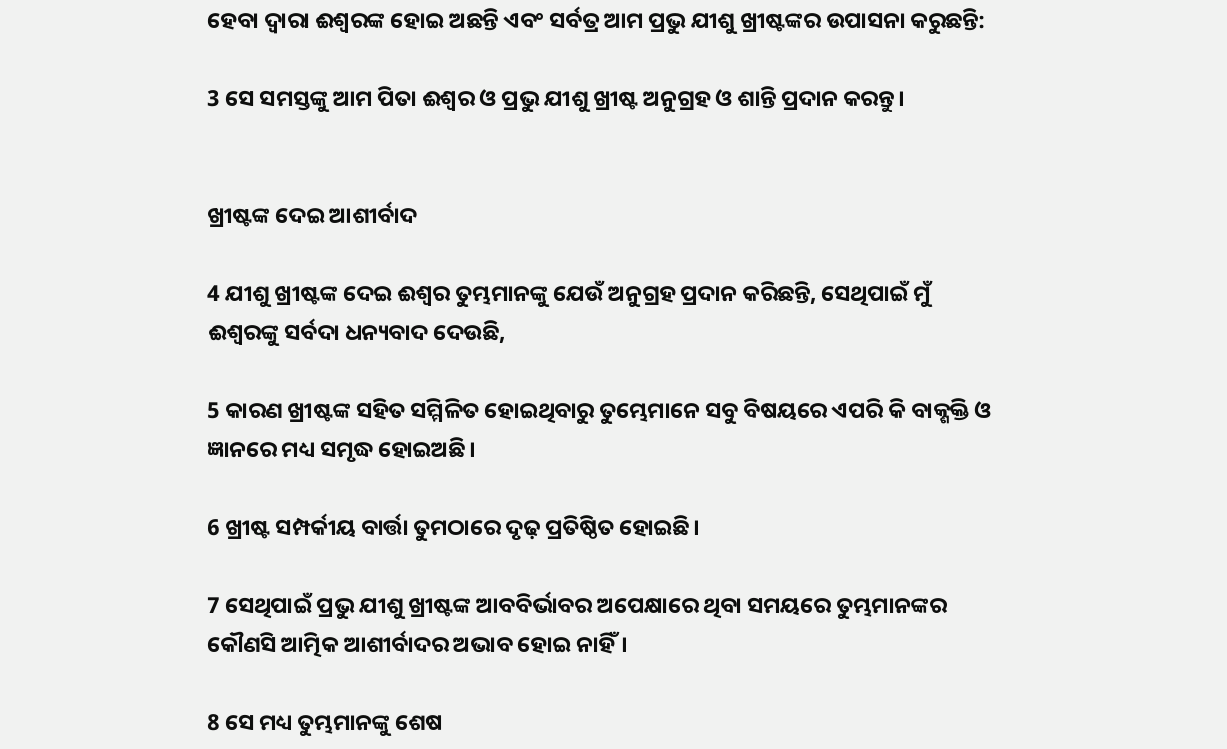ହେବା ଦ୍ୱାରା ଈଶ୍ୱରଙ୍କ ହୋଇ ଅଛନ୍ତି ଏବଂ ସର୍ବତ୍ର ଆମ ପ୍ରଭୁ ଯୀଶୁ ଖ୍ରୀଷ୍ଟଙ୍କର ଉପାସନା କରୁଛନ୍ତି:

3 ସେ ସମସ୍ତଙ୍କୁ ଆମ ପିତା ଈଶ୍ୱର ଓ ପ୍ରଭୁ ଯୀଶୁ ଖ୍ରୀଷ୍ଟ ଅନୁଗ୍ରହ ଓ ଶାନ୍ତି ପ୍ରଦାନ କରନ୍ତୁ।


ଖ୍ରୀଷ୍ଟଙ୍କ ଦେଇ ଆଶୀର୍ବାଦ

4 ଯୀଶୁ ଖ୍ରୀଷ୍ଟଙ୍କ ଦେଇ ଈଶ୍ୱର ତୁମ୍ଭମାନଙ୍କୁ ଯେଉଁ ଅନୁଗ୍ରହ ପ୍ରଦାନ କରିଛନ୍ତି, ସେଥିପାଇଁ ମୁଁ ଈଶ୍ୱରଙ୍କୁ ସର୍ବଦା ଧନ୍ୟବାଦ ଦେଉଛି,

5 କାରଣ ଖ୍ରୀଷ୍ଟଙ୍କ ସହିତ ସମ୍ମିଳିତ ହୋଇଥିବାରୁ ତୁମ୍ଭେମାନେ ସବୁ ବିଷୟରେ ଏପରି କି ବାକ୍ଶକ୍ତି ଓ ଜ୍ଞାନରେ ମଧ୍ୟ ସମୃଦ୍ଧ ହୋଇଅଛି।

6 ଖ୍ରୀଷ୍ଟ ସମ୍ପର୍କୀୟ ବାର୍ତ୍ତା ତୁମଠାରେ ଦୃଢ଼ ପ୍ରତିଷ୍ଠିତ ହୋଇଛି।

7 ସେଥିପାଇଁ ପ୍ରଭୁ ଯୀଶୁ ଖ୍ରୀଷ୍ଟଙ୍କ ଆବବିର୍ଭାବର ଅପେକ୍ଷାରେ ଥିବା ସମୟରେ ତୁମ୍ଭମାନଙ୍କର କୌଣସି ଆତ୍ମିକ ଆଶୀର୍ବାଦର ଅଭାବ ହୋଇ ନାହିଁ।

8 ସେ ମଧ୍ୟ ତୁମ୍ଭମାନଙ୍କୁ ଶେଷ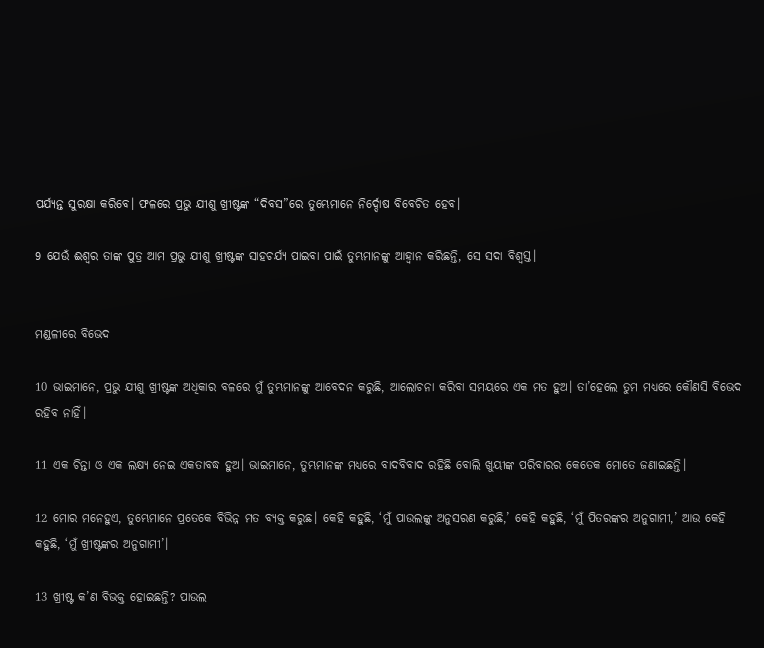ପର୍ଯ୍ୟନ୍ତ ସୁରକ୍ଷା କରିବେ। ଫଳରେ ପ୍ରଭୁ ଯୀଶୁ ଖ୍ରୀଷ୍ଟଙ୍କ “ଦିବସ”ରେ ତୁମ୍ଭେମାନେ ନିର୍ଦ୍ଦୋଷ ବିବେଚିତ ହେବ।

9 ଯେଉଁ ଈଶ୍ୱର ତାଙ୍କ ପୁତ୍ର ଆମ ପ୍ରଭୁ ଯୀଶୁ ଖ୍ରୀଷ୍ଟଙ୍କ ସାହଚର୍ଯ୍ୟ ପାଇବା ପାଇଁ ତୁମ୍ଭମାନଙ୍କୁ ଆହ୍ୱାନ କରିଛନ୍ତି, ସେ ସଦା ବିଶ୍ୱସ୍ତ।


ମଣ୍ଡଳୀରେ ବିଭେଦ

10 ଭାଇମାନେ, ପ୍ରଭୁ ଯୀଶୁ ଖ୍ରୀଷ୍ଟଙ୍କ ଅଧିକାର ବଳରେ ମୁଁ ତୁମ୍ଭମାନଙ୍କୁ ଆବେଦନ କରୁଛି, ଆଲୋଚନା କରିବା ସମୟରେ ଏକ ମତ ହୁଅ। ତା’ହେଲେ ତୁମ ମଧ୍ୟରେ କୌଣସି ବିଭେଦ ରହିବ ନାହିଁ।

11 ଏକ ଚିନ୍ତା ଓ ଏକ ଲକ୍ଷ୍ୟ ନେଇ ଏକତାବଦ୍ଧ ହୁଅ। ଭାଇମାନେ, ତୁମ୍ଭମାନଙ୍କ ମଧ୍ୟରେ ବାଦବିବାଦ ରହିଛି ବୋଲି ଖୁୟୀଙ୍କ ପରିବାରର କେତେକ ମୋତେ ଜଣାଇଛନ୍ତି।

12 ମୋର ମନେହୁଏ, ତୁମ୍ଭେମାନେ ପ୍ରତେକେ ବିଭିନ୍ନ ମତ ବ୍ୟକ୍ତ କରୁଛ। କେହି କହୁଛି, ‘ମୁଁ ପାଉଲଙ୍କୁ ଅନୁସରଣ କରୁଛି,’ କେହି କହୁଛି, ‘ମୁଁ ପିତରଙ୍କର ଅନୁଗାମୀ,’ ଆଉ କେହି କହୁଛି, ‘ମୁଁ ଖ୍ରୀଷ୍ଟଙ୍କର ଅନୁଗାମୀ’।

13 ଖ୍ରୀଷ୍ଟ କ’ଣ ବିଭକ୍ତ ହୋଇଛନ୍ତି? ପାଉଲ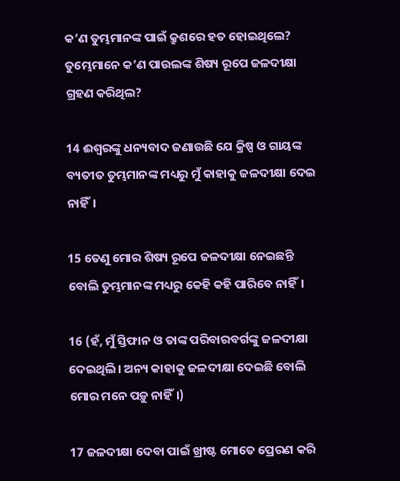କ’ଣ ତୁମ୍ଭମାନଙ୍କ ପାଇଁ କ୍ରୁଶରେ ହତ ହୋଇଥିଲେ? ତୁମ୍ଭେମାନେ କ’ଣ ପାଉଲଙ୍କ ଶିଷ୍ୟ ରୂପେ ଜଳଦୀକ୍ଷା ଗ୍ରହଣ କରିଥିଲ?

14 ଈଶ୍ୱରଙ୍କୁ ଧନ୍ୟବାଦ ଜଣାଉଛି ଯେ କ୍ରିଷ୍ପ ଓ ଗାୟଙ୍କ ବ୍ୟତୀତ ତୁମ୍ଭମାନଙ୍କ ମଧ୍ୟରୁ ମୁଁ କାହାକୁ ଜଳଦୀକ୍ଷା ଦେଇ ନାହିଁ।

15 ତେଣୁ ମୋର ଶିଷ୍ୟ ରୂପେ ଜଳଦୀକ୍ଷା ନେଇଛନ୍ତି ବୋଲି ତୁମ୍ଭମାନଙ୍କ ମଧ୍ୟରୁ କେହି କହି ପାରିବେ ନାହିଁ।

16 (ହଁ, ମୁଁ ସ୍ତିଫାନ ଓ ତାଙ୍କ ପରିବାରବର୍ଗଙ୍କୁ ଜଳଦୀକ୍ଷା ଦେଇଥିଲି। ଅନ୍ୟ କାହାକୁ ଜଳଦୀକ୍ଷା ଦେଇଛି ବୋଲି ମୋର ମନେ ପଡ଼ୁ ନାହିଁ।)

17 ଜଳଦୀକ୍ଷା ଦେବା ପାଇଁ ଖ୍ରୀଷ୍ଟ ମୋତେ ପ୍ରେରଣ କରି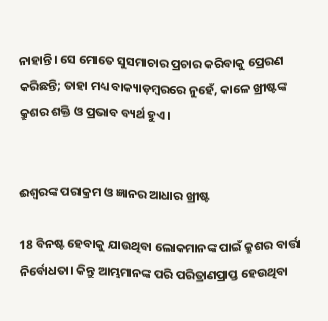ନାହାନ୍ତି। ସେ ମୋତେ ସୁସମାଚାର ପ୍ରଚାର କରିବାକୁ ପ୍ରେରଣ କରିଛନ୍ତି; ତାହା ମଧ୍ୟ ବାକ୍ୟାଡ଼ମ୍ବରରେ ନୁହେଁ, କାଳେ ଖ୍ରୀଷ୍ଟଙ୍କ କ୍ରୁଶର ଶକ୍ତି ଓ ପ୍ରଭାବ ବ୍ୟର୍ଥ ହୁଏ।


ଈଶ୍ୱରଙ୍କ ପରାକ୍ରମ ଓ ଜ୍ଞାନର ଆଧାର ଖ୍ରୀଷ୍ଟ

18 ବିନଷ୍ଟ ହେବାକୁ ଯାଉଥିବା ଲୋକମାନଙ୍କ ପାଇଁ କ୍ରୁଶର ବାର୍ତ୍ତା ନିର୍ବୋଧତା। କିନ୍ତୁ ଆମ୍ଭମାନଙ୍କ ପରି ପରିତ୍ରାଣପ୍ରାପ୍ତ ହେଉଥିବା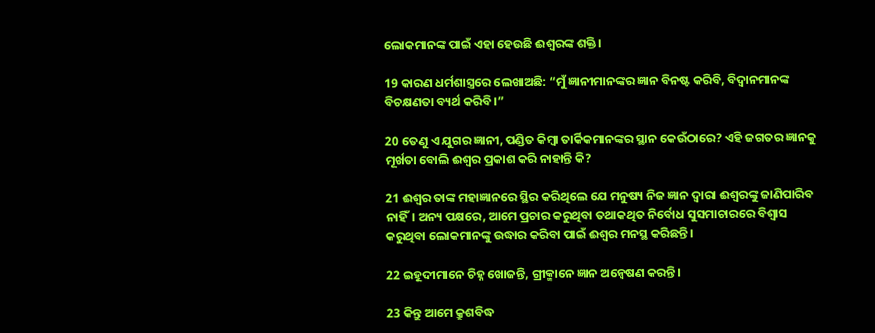ଲୋକମାନଙ୍କ ପାଇଁ ଏହା ହେଉଛି ଈଶ୍ୱରଙ୍କ ଶକ୍ତି।

19 କାରଣ ଧର୍ମଶାସ୍ତ୍ରରେ ଲେଖାଅଛି: “ମୁଁ ଜ୍ଞାନୀମାନଙ୍କର ଜ୍ଞାନ ବିନଷ୍ଟ କରିବି, ବିଦ୍ୱାନମାନଙ୍କ ବିଚକ୍ଷଣତା ବ୍ୟର୍ଥ କରିବି।”

20 ତେଣୁ ଏ ଯୁଗର ଜ୍ଞାନୀ, ପଣ୍ଡିତ କିମ୍ବା ତାର୍କିକମାନଙ୍କର ସ୍ଥାନ କେଉଁଠାରେ? ଏହି ଜଗତର ଜ୍ଞାନକୁ ମୂର୍ଖତା ବୋଲି ଈଶ୍ୱର ପ୍ରକାଶ କରି ନାହାନ୍ତି କି?

21 ଈଶ୍ୱର ତାଙ୍କ ମହାଜ୍ଞାନରେ ସ୍ଥିର କରିଥିଲେ ଯେ ମନୁଷ୍ୟ ନିଜ ଜ୍ଞାନ ଦ୍ୱାରା ଈଶ୍ୱରଙ୍କୁ ଜାଣିପାରିବ ନାହିଁ। ଅନ୍ୟ ପକ୍ଷରେ, ଆମେ ପ୍ରଚାର କରୁଥିବା ତଥାକଥିତ ନିର୍ବୋଧ ସୁସମାଚାରରେ ବିଶ୍ୱାସ କରୁଥିବା ଲୋକମାନଙ୍କୁ ଉଦ୍ଧାର କରିବା ପାଇଁ ଈଶ୍ୱର ମନସ୍ଥ କରିଛନ୍ତି।

22 ଇହୂଦୀମାନେ ଚିହ୍ନ ଖୋଜନ୍ତି, ଗ୍ରୀକ୍ମାନେ ଜ୍ଞାନ ଅନ୍ୱେଷଣ କରନ୍ତି।

23 କିନ୍ତୁ ଆମେ କ୍ରୁଶବିଦ୍ଧ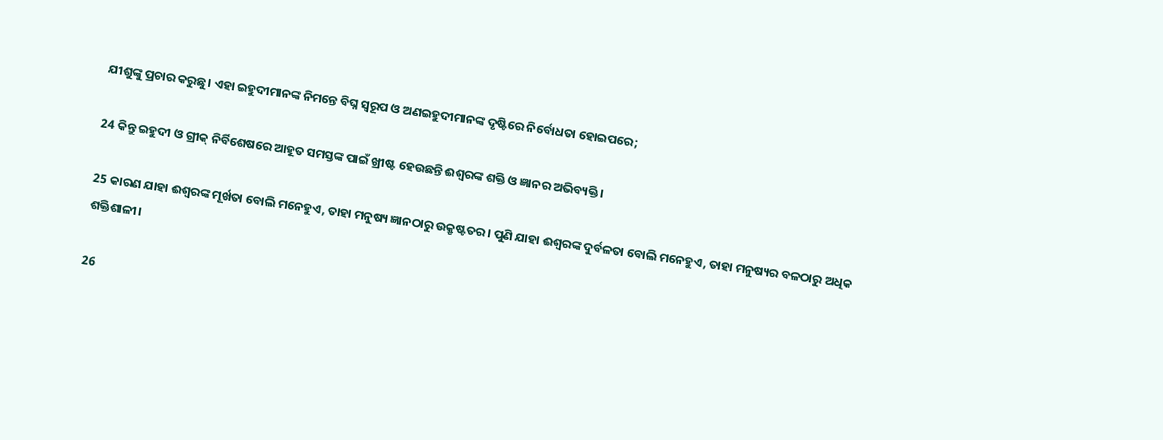ଯୀଶୁଙ୍କୁ ପ୍ରଚାର କରୁଛୁ। ଏହା ଇହୁଦୀମାନଙ୍କ ନିମନ୍ତେ ବିଘ୍ନ ସ୍ୱରୂପ ଓ ଅଣଇହୁଦୀମାନଙ୍କ ଦୃଷ୍ଟିରେ ନିର୍ବୋଧତା ହୋଇପରେ;

24 କିନ୍ତୁ ଇହୁଦୀ ଓ ଗ୍ରୀକ୍ ନିର୍ବିଶେଷରେ ଆହୂତ ସମସ୍ତଙ୍କ ପାଇଁ ଖ୍ରୀଷ୍ଟ ହେଉଛନ୍ତି ଈଶ୍ୱରଙ୍କ ଶକ୍ତି ଓ ଜ୍ଞାନର ଅଭିବ୍ୟକ୍ତି।

25 କାରଣ ଯାହା ଈଶ୍ୱରଙ୍କ ମୂର୍ଖତା ବୋଲି ମନେହୁଏ, ତାହା ମନୁଷ୍ୟ ଜ୍ଞାନଠାରୁ ଉକ୍ରୃଷ୍ଟତର। ପୁଣି ଯାହା ଈଶ୍ୱରଙ୍କ ଦୁର୍ବଳତା ବୋଲି ମନେହୁଏ, ତାହା ମନୁଷ୍ୟର ବଳଠାରୁ ଅଧିକ ଶକ୍ତିଶାଳୀ।

26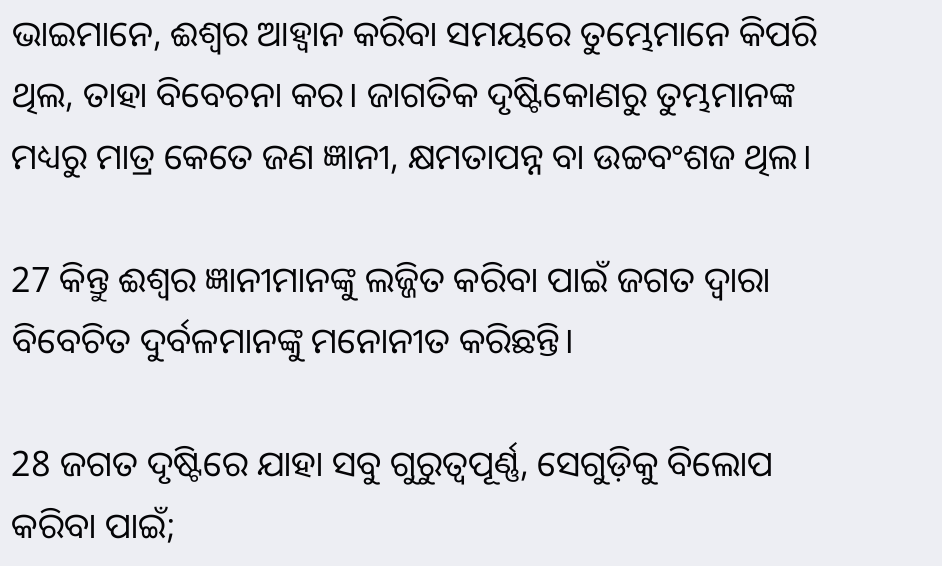ଭାଇମାନେ, ଈଶ୍ୱର ଆହ୍ୱାନ କରିବା ସମୟରେ ତୁମ୍ଭେମାନେ କିପରି ଥିଲ, ତାହା ବିବେଚନା କର। ଜାଗତିକ ଦୃଷ୍ଟିକୋଣରୁ ତୁମ୍ଭମାନଙ୍କ ମଧ୍ୟରୁ ମାତ୍ର କେତେ ଜଣ ଜ୍ଞାନୀ, କ୍ଷମତାପନ୍ନ ବା ଉଚ୍ଚବଂଶଜ ଥିଲ।

27 କିନ୍ତୁ ଈଶ୍ୱର ଜ୍ଞାନୀମାନଙ୍କୁ ଲଜ୍ଜିତ କରିବା ପାଇଁ ଜଗତ ଦ୍ୱାରା ବିବେଚିତ ଦୁର୍ବଳମାନଙ୍କୁ ମନୋନୀତ କରିଛନ୍ତି।

28 ଜଗତ ଦୃଷ୍ଟିରେ ଯାହା ସବୁ ଗୁରୁତ୍ୱପୂର୍ଣ୍ଣ, ସେଗୁଡ଼ିକୁ ବିଲୋପ କରିବା ପାଇଁ;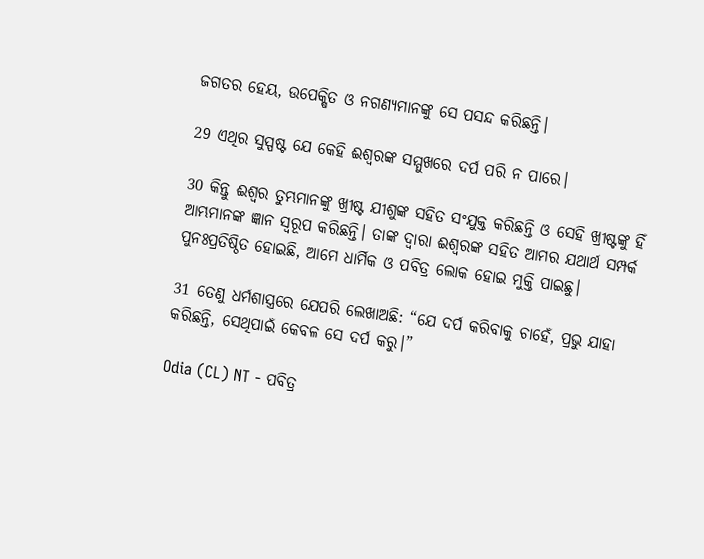ଜଗତର ହେୟ, ଉପେକ୍ଷିତ ଓ ନଗଣ୍ୟମାନଙ୍କୁ ସେ ପସନ୍ଦ କରିଛନ୍ତି।

29 ଏଥିର ସୁସ୍ପଷ୍ଟ ଯେ କେହି ଈଶ୍ୱରଙ୍କ ସମ୍ମୁଖରେ ଦର୍ପ ପରି ନ ପାରେ।

30 କିନ୍ତୁ ଈଶ୍ୱର ତୁମ୍ଭମାନଙ୍କୁ ଖ୍ରୀଷ୍ଟ ଯୀଶୁଙ୍କ ସହିତ ସଂଯୁକ୍ତ କରିଛନ୍ତି ଓ ସେହି ଖ୍ରୀଷ୍ଟଙ୍କୁ ହିଁ ଆମ୍ଭମାନଙ୍କ ଜ୍ଞାନ ସ୍ୱରୂପ କରିଛନ୍ତି। ତାଙ୍କ ଦ୍ୱାରା ଈଶ୍ୱରଙ୍କ ସହିତ ଆମର ଯଥାର୍ଥ ସମ୍ପର୍କ ପୁନଃପ୍ରତିଷ୍ଠିତ ହୋଇଛି, ଆମେ ଧାର୍ମିକ ଓ ପବିତ୍ର ଲୋକ ହୋଇ ମୁକ୍ତି ପାଇଛୁ।

31 ତେଣୁ ଧର୍ମଶାସ୍ତ୍ରରେ ଯେପରି ଲେଖାଅଛି: “ଯେ ଦର୍ପ କରିବାକୁ ଚାହେଁ, ପ୍ରଭୁ ଯାହା କରିଛନ୍ତି, ସେଥିପାଇଁ କେବଳ ସେ ଦର୍ପ କରୁ।”

Odia (CL) NT - ପବିତ୍ର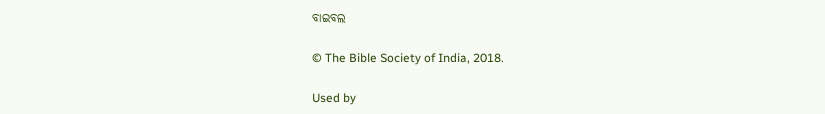ବାଇବଲ

© The Bible Society of India, 2018.

Used by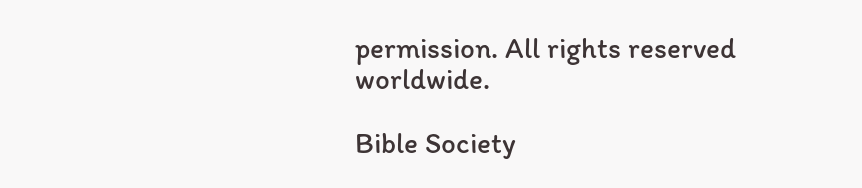permission. All rights reserved worldwide.

Bible Society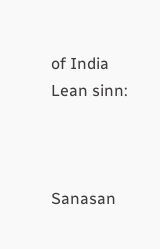of India
Lean sinn:



Sanasan